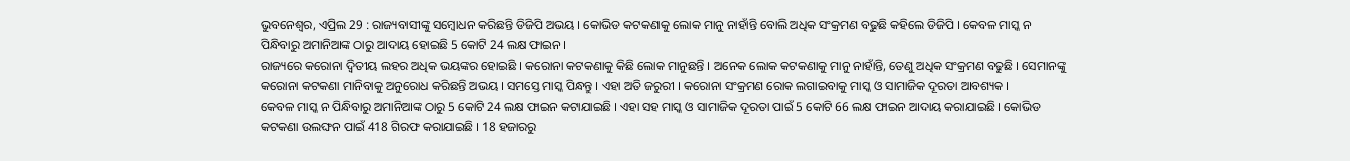ଭୁବନେଶ୍ୱର, ଏପ୍ରିଲ 29 : ରାଜ୍ୟବାସୀଙ୍କୁ ସମ୍ବୋଧନ କରିଛନ୍ତି ଡିଜିପି ଅଭୟ । କୋଭିଡ କଟକଣାକୁ ଲୋକ ମାନୁ ନାହାଁନ୍ତି ବୋଲି ଅଧିକ ସଂକ୍ରମଣ ବଢୁଛି କହିଲେ ଡିଜିପି । କେବଳ ମାସ୍କ ନ ପିନ୍ଧିବାରୁ ଅମାନିଆଙ୍କ ଠାରୁ ଆଦାୟ ହୋଇଛି 5 କୋଟି 24 ଲକ୍ଷ ଫାଇନ ।
ରାଜ୍ୟରେ କରୋନା ଦ୍ୱିତୀୟ ଲହର ଅଧିକ ଭୟଙ୍କର ହୋଇଛି । କରୋନା କଟକଣାକୁ କିଛି ଲୋକ ମାନୁଛନ୍ତି । ଅନେକ ଲୋକ କଟକଣାକୁ ମାନୁ ନାହାଁନ୍ତି, ତେଣୁ ଅଧିକ ସଂକ୍ରମଣ ବଢୁଛି । ସେମାନଙ୍କୁ କରୋନା କଟକଣା ମାନିବାକୁ ଅନୁରୋଧ କରିଛନ୍ତି ଅଭୟ । ସମସ୍ତେ ମାସ୍କ ପିନ୍ଧନ୍ତୁ । ଏହା ଅତି ଜରୁରୀ । କରୋନା ସଂକ୍ରମଣ ରୋକ ଲଗାଇବାକୁ ମାସ୍କ ଓ ସାମାଜିକ ଦୂରତା ଆବଶ୍ୟକ ।
କେବଳ ମାସ୍କ ନ ପିନ୍ଧିବାରୁ ଅମାନିଆଙ୍କ ଠାରୁ 5 କୋଟି 24 ଲକ୍ଷ ଫାଇନ କଟାଯାଇଛି । ଏହା ସହ ମାସ୍କ ଓ ସାମାଜିକ ଦୂରତା ପାଇଁ 5 କୋଟି 66 ଲକ୍ଷ ଫାଇନ ଆଦାୟ କରାଯାଇଛି । କୋଭିଡ କଟକଣା ଉଲଙ୍ଘନ ପାଇଁ 418 ଗିରଫ କରାଯାଇଛି । 18 ହଜାରରୁ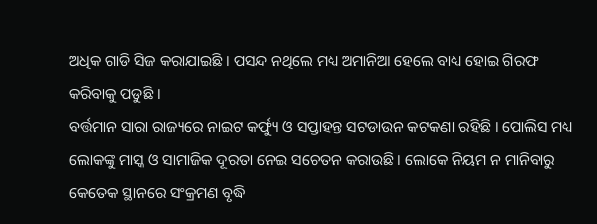ଅଧିକ ଗାଡି ସିଜ କରାଯାଇଛି । ପସନ୍ଦ ନଥିଲେ ମଧ୍ୟ ଅମାନିଆ ହେଲେ ବାଧ୍ୟ ହୋଇ ଗିରଫ କରିବାକୁ ପଡୁଛି ।
ବର୍ତ୍ତମାନ ସାରା ରାଜ୍ୟରେ ନାଇଟ କର୍ଫ୍ୟୁ ଓ ସପ୍ତାହନ୍ତ ସଟଡାଉନ କଟକଣା ରହିଛି । ପୋଲିସ ମଧ୍ୟ ଲୋକଙ୍କୁ ମାସ୍କ ଓ ସାମାଜିକ ଦୂରତା ନେଇ ସଚେତନ କରାଉଛି । ଲୋକେ ନିୟମ ନ ମାନିବାରୁ କେତେକ ସ୍ଥାନରେ ସଂକ୍ରମଣ ବୃଦ୍ଧି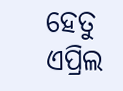ହେତୁ ଏପ୍ରିଲ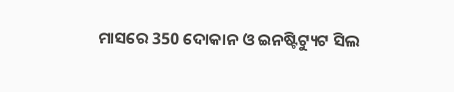ମାସରେ 350 ଦୋକାନ ଓ ଇନଷ୍ଟିଟ୍ୟୁଟ ସିଲ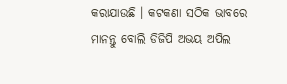କରାଯାଉଛି । କଟକଣା ସଠିକ ଭାବରେ ମାନନ୍ତୁ ବୋଲି ଡିଜିପି ଅଭୟ ଅପିଲ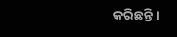କରିଛନ୍ତି ।